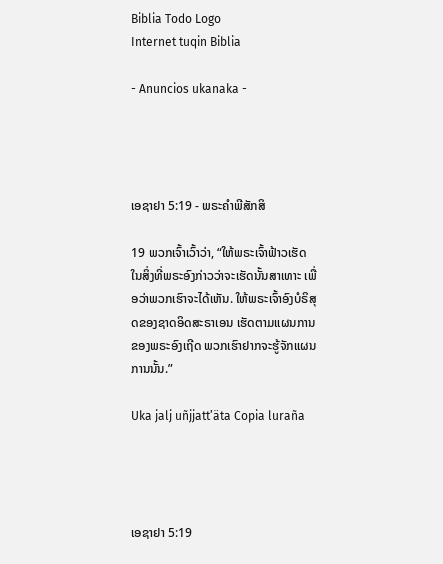Biblia Todo Logo
Internet tuqin Biblia

- Anuncios ukanaka -




ເອຊາຢາ 5:19 - ພຣະຄຳພີສັກສິ

19 ພວກເຈົ້າເວົ້າວ່າ, “ໃຫ້ພຣະເຈົ້າຟ້າວເຮັດ ໃນສິ່ງທີ່ພຣະອົງກ່າວວ່າຈະເຮັດນັ້ນສາເທາະ ເພື່ອວ່າພວກເຮົາຈະໄດ້ເຫັນ. ໃຫ້ພຣະເຈົ້າອົງບໍຣິສຸດຂອງຊາດອິດສະຣາເອນ ເຮັດຕາມແຜນການຂອງພຣະອົງເຖີດ ພວກເຮົາຢາກຈະຮູ້ຈັກແຜນການນັ້ນ.”

Uka jalj uñjjattʼäta Copia luraña




ເອຊາຢາ 5:19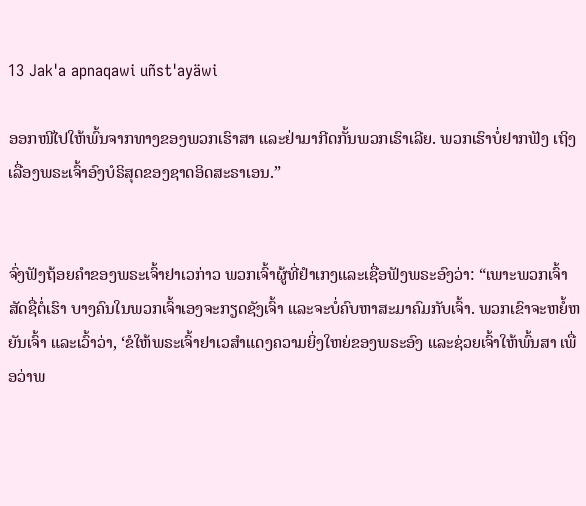13 Jak'a apnaqawi uñst'ayäwi

ອອກໜີໄປໃຫ້ພົ້ນຈາກທາງຂອງພວກເຮົາສາ ແລະຢ່າມາກີດກັ້ນພວກເຮົາເລີຍ. ພວກເຮົາບໍ່ຢາກຟັງ ເຖິງເລື່ອງພຣະເຈົ້າອົງບໍຣິສຸດຂອງຊາດອິດສະຣາເອນ.”


ຈົ່ງຟັງຖ້ອຍຄຳຂອງພຣະເຈົ້າຢາເວກ່າວ ພວກເຈົ້າຜູ້ທີ່ຢຳເກງແລະເຊື່ອຟັງພຣະອົງວ່າ: “ເພາະພວກເຈົ້າສັດຊື່ຕໍ່ເຮົາ ບາງຄົນໃນພວກເຈົ້າເອງຈະກຽດຊັງເຈົ້າ ແລະຈະບໍ່ຄົບຫາສະມາຄົມກັບເຈົ້າ. ພວກເຂົາຈະຫຍໍ້ຫຍັນເຈົ້າ ແລະເວົ້າວ່າ, ‘ຂໍໃຫ້ພຣະເຈົ້າຢາເວສຳແດງຄວາມຍິ່ງໃຫຍ່ຂອງພຣະອົງ ແລະຊ່ວຍເຈົ້າໃຫ້ພົ້ນສາ ເພື່ອວ່າພ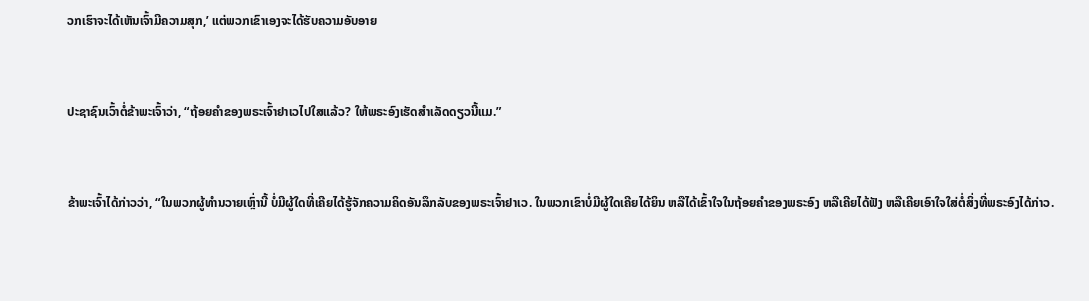ວກເຮົາຈະໄດ້ເຫັນເຈົ້າມີຄວາມສຸກ,’ ແຕ່ພວກເຂົາເອງຈະໄດ້ຮັບຄວາມອັບອາຍ


ປະຊາຊົນເວົ້າຕໍ່ຂ້າພະເຈົ້າວ່າ, “ຖ້ອຍຄຳຂອງພຣະເຈົ້າຢາເວໄປໃສແລ້ວ? ໃຫ້ພຣະອົງເຮັດສຳເລັດດຽວນີ້ແມ.”


ຂ້າພະເຈົ້າໄດ້ກ່າວວ່າ, “ໃນພວກຜູ້ທຳນວາຍເຫຼົ່ານີ້ ບໍ່ມີຜູ້ໃດທີ່ເຄີຍໄດ້ຮູ້ຈັກຄວາມຄິດອັນລຶກລັບຂອງພຣະເຈົ້າຢາເວ. ໃນພວກເຂົາບໍ່ມີຜູ້ໃດເຄີຍໄດ້ຍິນ ຫລືໄດ້ເຂົ້າໃຈໃນຖ້ອຍຄຳຂອງພຣະອົງ ຫລືເຄີຍໄດ້ຟັງ ຫລືເຄີຍເອົາໃຈໃສ່ຕໍ່ສິ່ງທີ່ພຣະອົງໄດ້ກ່າວ.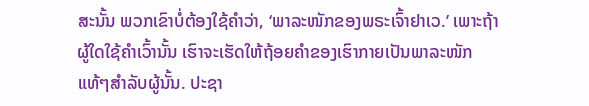ສະນັ້ນ ພວກເຂົາບໍ່ຕ້ອງໃຊ້ຄຳວ່າ, ‘ພາລະໜັກຂອງພຣະເຈົ້າຢາເວ.’ ເພາະຖ້າຜູ້ໃດໃຊ້ຄຳເວົ້ານັ້ນ ເຮົາຈະເຮັດໃຫ້ຖ້ອຍຄຳຂອງເຮົາກາຍເປັນພາລະໜັກແທ້ໆສຳລັບຜູ້ນັ້ນ. ປະຊາ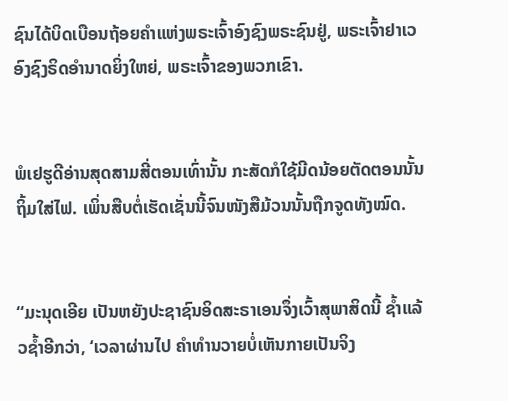ຊົນໄດ້ບິດເບືອນຖ້ອຍຄຳແຫ່ງພຣະເຈົ້າອົງຊົງພຣະຊົນຢູ່, ພຣະເຈົ້າຢາເວອົງຊົງຣິດອຳນາດຍິ່ງໃຫຍ່, ພຣະເຈົ້າຂອງພວກເຂົາ.


ພໍເຢຮູດີອ່ານສຸດສາມສີ່ຕອນເທົ່ານັ້ນ ກະສັດກໍໃຊ້ມີດນ້ອຍຕັດຕອນນັ້ນຖິ້ມໃສ່ໄຟ. ເພິ່ນສືບຕໍ່ເຮັດເຊັ່ນນີ້ຈົນໜັງສືມ້ວນນັ້ນຖືກຈູດທັງໝົດ.


“ມະນຸດເອີຍ ເປັນຫຍັງປະຊາຊົນອິດສະຣາເອນຈຶ່ງເວົ້າສຸພາສິດນີ້ ຊໍ້າແລ້ວຊໍ້າອີກວ່າ, ‘ເວລາຜ່ານໄປ ຄຳທຳນວາຍບໍ່ເຫັນກາຍເປັນຈິງ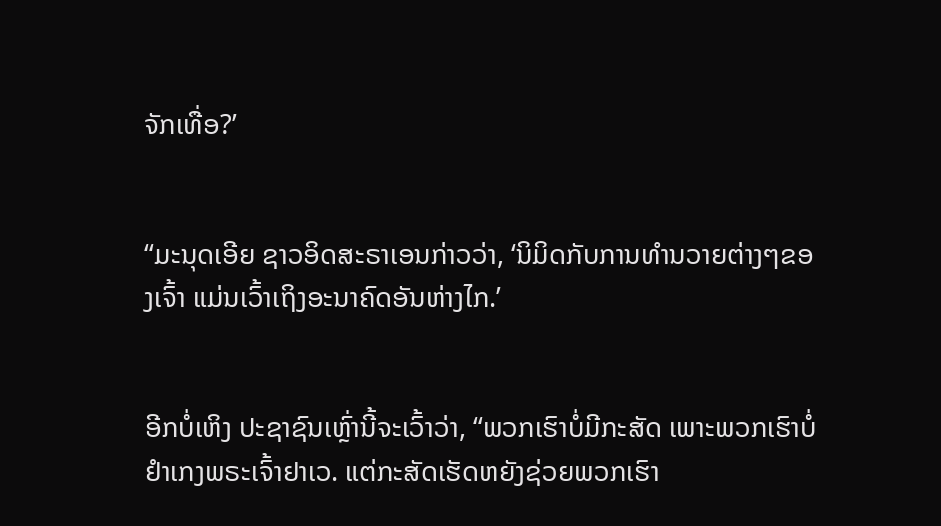ຈັກເທື່ອ?’


“ມະນຸດເອີຍ ຊາວອິດສະຣາເອນກ່າວວ່າ, ‘ນິມິດກັບການທຳນວາຍຕ່າງໆຂອງເຈົ້າ ແມ່ນເວົ້າເຖິງອະນາຄົດອັນຫ່າງໄກ.’


ອີກບໍ່ເຫິງ ປະຊາຊົນເຫຼົ່ານີ້ຈະເວົ້າວ່າ, “ພວກເຮົາບໍ່ມີກະສັດ ເພາະພວກເຮົາບໍ່ຢຳເກງພຣະເຈົ້າຢາເວ. ແຕ່ກະສັດເຮັດຫຍັງຊ່ວຍພວກເຮົາ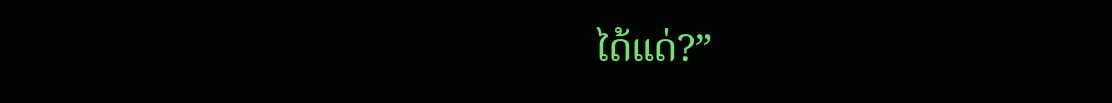ໄດ້ແດ່?”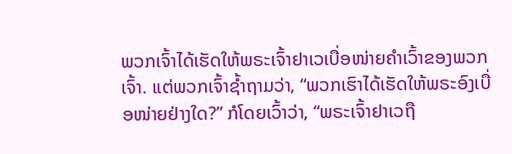ພວກເຈົ້າໄດ້ເຮັດໃຫ້ພຣະເຈົ້າຢາເວເບື່ອໜ່າຍຄຳເວົ້າຂອງພວກເຈົ້າ. ແຕ່ພວກເຈົ້າຊໍ້າຖາມວ່າ, “ພວກເຮົາໄດ້ເຮັດໃຫ້ພຣະອົງເບື່ອໜ່າຍຢ່າງໃດ?” ກໍໂດຍເວົ້າວ່າ, “ພຣະເຈົ້າຢາເວຖື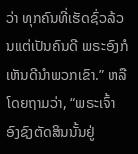ວ່າ ທຸກຄົນທີ່ເຮັດຊົ່ວລ້ວນແຕ່ເປັນຄົນດີ ພຣະອົງກໍເຫັນດີນຳພວກເຂົາ.” ຫລືໂດຍຖາມວ່າ, “ພຣະເຈົ້າອົງຊົງຕັດສິນນັ້ນຢູ່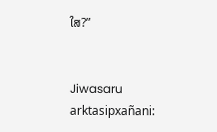ໃສ?”


Jiwasaru arktasipxañani: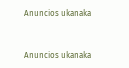Anuncios ukanaka


Anuncios ukanaka